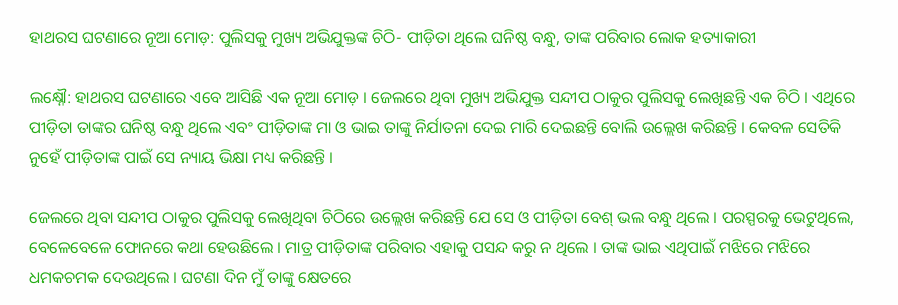ହାଥରସ ଘଟଣାରେ ନୂଆ ମୋଡ଼: ପୁଲିସକୁ ମୁଖ୍ୟ ଅଭିଯୁକ୍ତଙ୍କ ଚିଠି- ପୀଡ଼ିତା ଥିଲେ ଘନିଷ୍ଠ ବନ୍ଧୁ, ତାଙ୍କ ପରିବାର ଲୋକ ହତ୍ୟାକାରୀ

ଲକ୍ଷ୍ନୌ: ହାଥରସ ଘଟଣାରେ ଏବେ ଆସିଛି ଏକ ନୂଆ ମୋଡ଼ । ଜେଲରେ ଥିବା ମୁଖ୍ୟ ଅଭିଯୁକ୍ତ ସନ୍ଦୀପ ଠାକୁର ପୁଲିସକୁ ଲେଖିଛନ୍ତି ଏକ ଚିଠି । ଏଥିରେ ପୀଡ଼ିତା ତାଙ୍କର ଘନିଷ୍ଠ ବନ୍ଧୁ ଥିଲେ ଏବଂ ପୀଡ଼ିତାଙ୍କ ମା ଓ ଭାଇ ତାଙ୍କୁ ନିର୍ଯାତନା ଦେଇ ମାରି ଦେଇଛନ୍ତି ବୋଲି ଉଲ୍ଲେଖ କରିଛନ୍ତି । କେବଳ ସେତିକି ନୁହେଁ ପୀଡ଼ିତାଙ୍କ ପାଇଁ ସେ ନ୍ୟାୟ ଭିକ୍ଷା ମଧ୍ୟ କରିଛନ୍ତି ।

ଜେଲରେ ଥିବା ସନ୍ଦୀପ ଠାକୁର ପୁଲିସକୁ ଲେଖିଥିବା ଚିଠିରେ ଉଲ୍ଲେଖ କରିଛନ୍ତି ଯେ ସେ ଓ ପୀଡ଼ିତା ବେଶ୍ ଭଲ ବନ୍ଧୁ ଥିଲେ । ପରସ୍ପରକୁ ଭେଟୁଥିଲେ, ବେଳେବେଳେ ଫୋନରେ କଥା ହେଉଛିଲେ । ମାତ୍ର ପୀଡ଼ିତାଙ୍କ ପରିବାର ଏହାକୁ ପସନ୍ଦ କରୁ ନ ଥିଲେ । ତାଙ୍କ ଭାଇ ଏଥିପାଇଁ ମଝିରେ ମଝିରେ ଧମକଚମକ ଦେଉଥିଲେ । ଘଟଣା ଦିନ ମୁଁ ତାଙ୍କୁ କ୍ଷେତରେ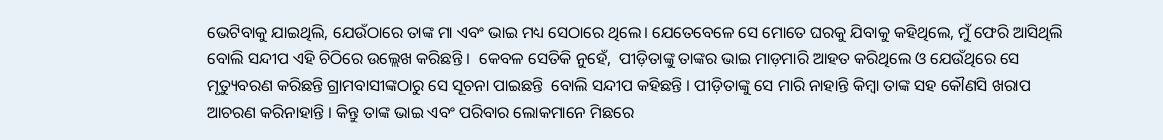ଭେଟିବାକୁ ଯାଇଥିଲି, ଯେଉଁଠାରେ ତାଙ୍କ ମା ଏବଂ ଭାଇ ମଧ୍ୟ ସେଠାରେ ଥିଲେ। ଯେତେବେଳେ ସେ ମୋତେ ଘରକୁ ଯିବାକୁ କହିଥିଲେ, ମୁଁ ଫେରି ଆସିଥିଲି ବୋଲି ସନ୍ଦୀପ ଏହି ଚିଠିରେ ଉଲ୍ଲେଖ କରିଛନ୍ତି ।  କେବଳ ସେତିକି ନୁହେଁ,  ପୀଡ଼ିତାଙ୍କୁ ତାଙ୍କର ଭାଇ ମାଡ଼ମାରି ଆହତ କରିଥିଲେ ଓ ଯେଉଁଥିରେ ସେ ମୃତ୍ୟୁବରଣ କରିଛନ୍ତି ଗ୍ରାମବାସୀଙ୍କଠାରୁ ସେ ସୂଚନା ପାଇଛନ୍ତି  ବୋଲି ସନ୍ଦୀପ କହିଛନ୍ତି । ପୀଡ଼ିତାଙ୍କୁ ସେ ମାରି ନାହାନ୍ତି କିମ୍ବା ତାଙ୍କ ସହ କୌଣସି ଖରାପ ଆଚରଣ କରିନାହାନ୍ତି । କିନ୍ତୁ ତାଙ୍କ ଭାଇ ଏବଂ ପରିବାର ଲୋକମାନେ ମିଛରେ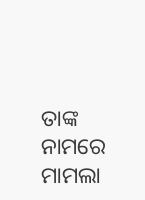ତାଙ୍କ ନାମରେ ମାମଲା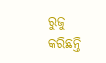ରୁଜୁ କରିଛନ୍ତି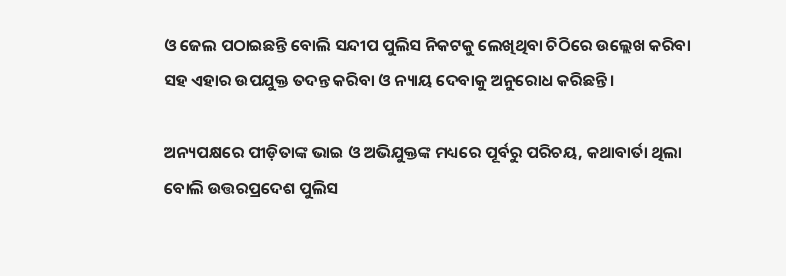ଓ ଜେଲ ପଠାଇଛନ୍ତି ବୋଲି ସନ୍ଦୀପ ପୁଲିସ ନିକଟକୁ ଲେଖିଥିବା ଚିଠିରେ ଉଲ୍ଲେଖ କରିବା ସହ ଏହାର ଉପଯୁକ୍ତ ତଦନ୍ତ କରିବା ଓ ନ୍ୟାୟ ଦେବାକୁ ଅନୁରୋଧ କରିଛନ୍ତି ।

ଅନ୍ୟପକ୍ଷରେ ପୀଡ଼ିତାଙ୍କ ଭାଇ ଓ ଅଭିଯୁକ୍ତଙ୍କ ମଧ୍ୟରେ ପୂର୍ବରୁ ପରିଚୟ, କଥାବାର୍ତା ଥିଲା ବୋଲି ଉତ୍ତରପ୍ରଦେଶ ପୁଲିସ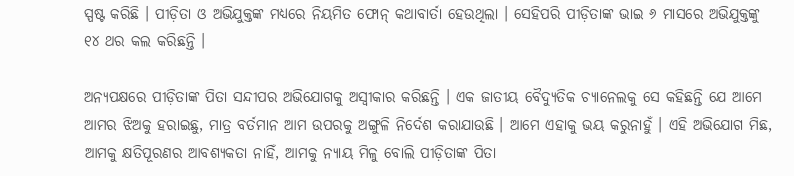ସ୍ପଷ୍ଟ କରିଛି । ପୀଡ଼ିତା ଓ ଅଭିଯୁକ୍ତଙ୍କ ମଧ୍ୟରେ ନିୟମିତ ଫୋନ୍ କଥାବାର୍ତା ହେଉଥିଲା । ସେହିପରି ପୀଡ଼ିତାଙ୍କ ଭାଇ ୬ ମାସରେ ଅଭିଯୁକ୍ତଙ୍କୁ ୧୪ ଥର କଲ କରିଛନ୍ତି ।

ଅନ୍ୟପକ୍ଷରେ ପୀଡ଼ିତାଙ୍କ ପିତା ସନ୍ଦୀପର ଅଭିଯୋଗକୁ ଅସ୍ବୀକାର କରିଛନ୍ତି । ଏକ ଜାତୀୟ ବୈଦ୍ୟୁତିକ ଚ୍ୟାନେଲକୁ ସେ କହିଛନ୍ତି ଯେ ଆମେ ଆମର ଝିଅକୁ ହରାଇଛୁ, ମାତ୍ର ବର୍ତମାନ ଆମ ଉପରକୁ ଅଙ୍ଗୁଳି ନିର୍ଦେଶ କରାଯାଉଛି । ଆମେ ଏହାକୁ ଭୟ କରୁନାହୁଁ । ଏହି ଅଭିଯୋଗ ମିଛ, ଆମକୁ କ୍ଷତିପୂରଣର ଆବଶ୍ୟକତା ନାହିଁ, ଆମକୁ ନ୍ୟାୟ ମିଳୁ ବୋଲି ପୀଡ଼ିତାଙ୍କ ପିତା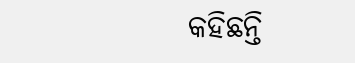କହିଛନ୍ତି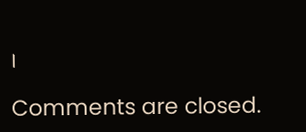।

Comments are closed.